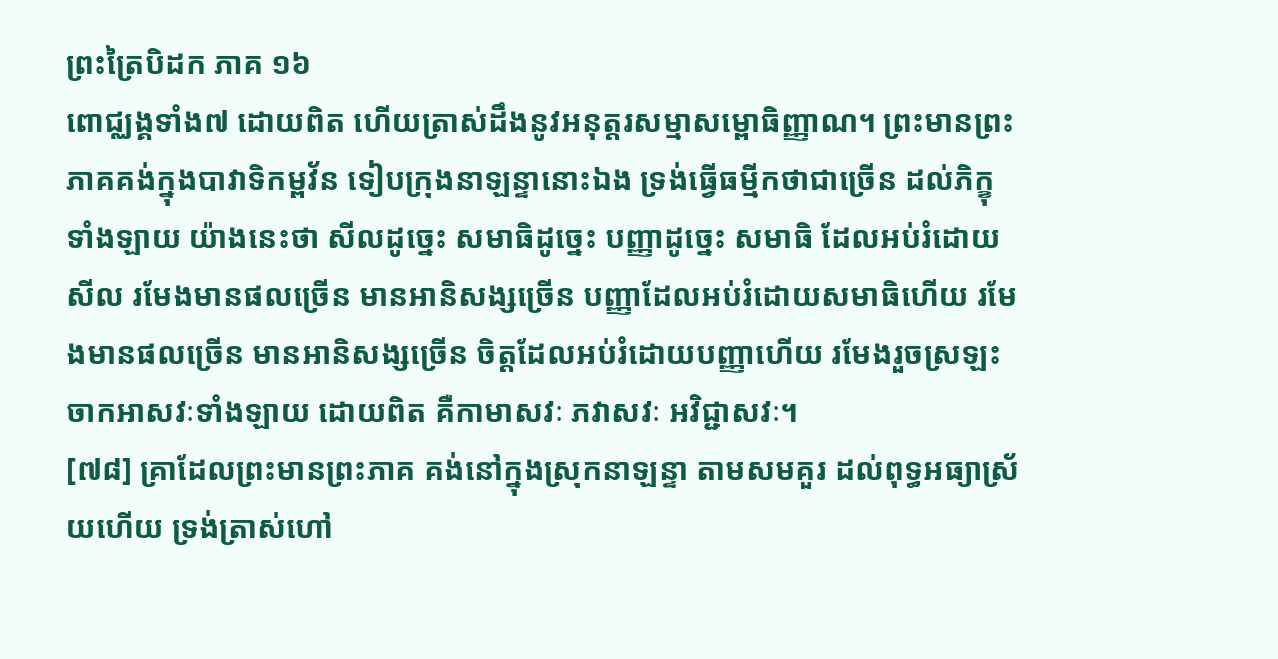ព្រះត្រៃបិដក ភាគ ១៦
ពោជ្ឈង្គទាំង៧ ដោយពិត ហើយត្រាស់ដឹងនូវអនុត្តរសម្មាសម្ពោធិញ្ញាណ។ ព្រះមានព្រះភាគគង់ក្នុងបាវាទិកម្ពវ័ន ទៀបក្រុងនាឡន្ទានោះឯង ទ្រង់ធ្វើធម្មីកថាជាច្រើន ដល់ភិក្ខុទាំងឡាយ យ៉ាងនេះថា សីលដូច្នេះ សមាធិដូច្នេះ បញ្ញាដូច្នេះ សមាធិ ដែលអប់រំដោយសីល រមែងមានផលច្រើន មានអានិសង្សច្រើន បញ្ញាដែលអប់រំដោយសមាធិហើយ រមែងមានផលច្រើន មានអានិសង្សច្រើន ចិត្តដែលអប់រំដោយបញ្ញាហើយ រមែងរួចស្រឡះចាកអាសវៈទាំងឡាយ ដោយពិត គឺកាមាសវៈ ភវាសវៈ អវិជ្ជាសវៈ។
[៧៨] គ្រាដែលព្រះមានព្រះភាគ គង់នៅក្នុងស្រុកនាឡន្ទា តាមសមគួរ ដល់ពុទ្ធអធ្យាស្រ័យហើយ ទ្រង់ត្រាស់ហៅ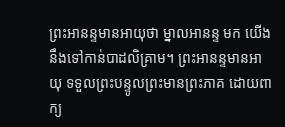ព្រះអានន្ទមានអាយុថា ម្នាលអានន្ទ មក យើងនឹងទៅកាន់បាដលិគ្រាម។ ព្រះអានន្ទមានអាយុ ទទួលព្រះបន្ទូលព្រះមានព្រះភាគ ដោយពាក្យ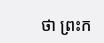ថា ព្រះក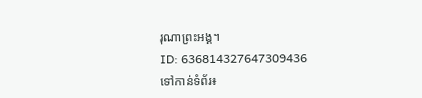រុណាព្រះអង្គ។
ID: 636814327647309436
ទៅកាន់ទំព័រ៖